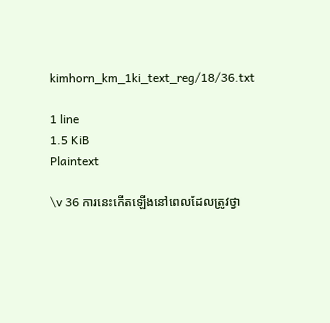kimhorn_km_1ki_text_reg/18/36.txt

1 line
1.5 KiB
Plaintext

\v 36 ការនេះកើតឡើងនៅពេលដែលត្រូវថ្វា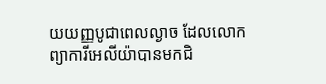យយញ្ញបូជាពេលល្ងាច ដែលលោកព្យាការីអេលីយ៉ាបានមកជិ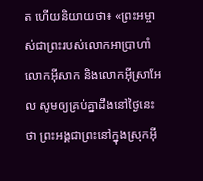ត ហើយនិយាយថា៖ «ព្រះអម្ចាស់ជាព្រះរបស់លោកអាបា្រហាំ លោកអ៊ីសាក និងលោកអ៊ីស្រាអែល សូមឲ្យគ្រប់គ្នាដឹងនៅថ្ងៃនេះថា ព្រះអង្គជាព្រះនៅក្នុងស្រុកអ៊ី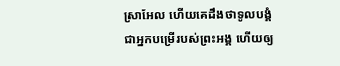ស្រាអែល ហើយគេដឹងថាទូលបង្គំជាអ្នកបម្រើរបស់ព្រះអង្គ ហើយឲ្យ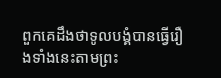ពួកគេដឹងថាទូលបង្គំបានធ្វើរឿងទាំងនេះតាមព្រះ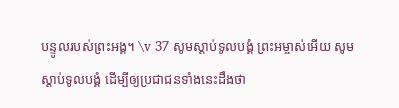បន្ទូលរបស់ព្រះអង្គ។ \v 37 សូមស្តាប់ទូលបង្គំ ព្រះអម្ចាស់អើយ សូមស្តាប់ទូលបង្គំ ដើម្បីឲ្យប្រជាជនទាំងនេះដឹងថា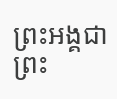ព្រះអង្គជាព្រះ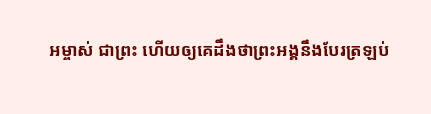អម្ចាស់ ជាព្រះ ហើយឲ្យគេដឹងថាព្រះអង្គនឹងបែរត្រឡប់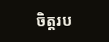ចិត្តរប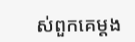ស់ពួកគេម្តង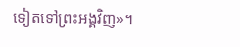ទៀតទៅព្រះអង្គវិញ»។